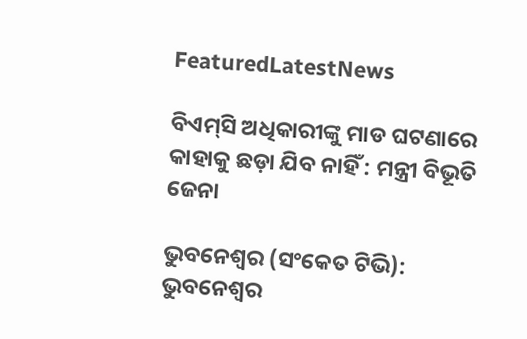FeaturedLatestNews

ବିଏମ୍‌ସି ଅଧିକାରୀଙ୍କୁ ମାଡ ଘଟଣାରେ କାହାକୁ ଛଡ଼ା ଯିବ ନାହିଁ : ମନ୍ତ୍ରୀ ବିଭୂତି ଜେନା

ଭୁବନେଶ୍ବର (ସଂକେତ ଟିଭି): ଭୁବନେଶ୍ୱର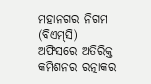ମହାନଗର ନିଗମ (ବିଏମ୍‌ସି) ଅଫିସରେ ଅତିରିକ୍ତ କମିଶନର ରତ୍ନାକର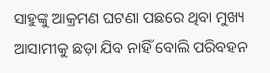ସାହୁଙ୍କୁ ଆକ୍ରମଣ ଘଟଣା ପଛରେ ଥିବା ମୁଖ୍ୟ ଆସାମୀକୁ ଛଡ଼ା ଯିବ ନାହିଁ ବୋଲି ପରିବହନ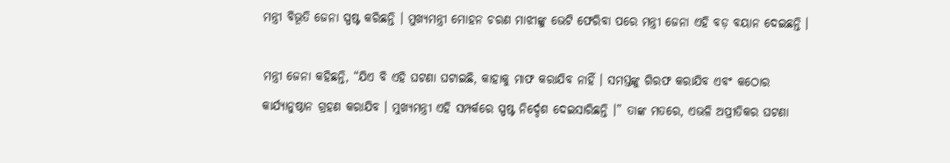ମନ୍ତ୍ରୀ ବିଭୂତି ଜେନା ସ୍ପଷ୍ଟ କରିଛନ୍ତି । ମୁଖ୍ୟମନ୍ତ୍ରୀ ମୋହନ ଚରଣ ମାଝୀଙ୍କୁ ଭେଟି ଫେରିବା ପରେ ମନ୍ତ୍ରୀ ଜେନା ଏହି ବଡ଼ ବୟାନ ଦେଇଛନ୍ତି ।

ମନ୍ତ୍ରୀ ଜେନା କହିଛନ୍ତି, “ଯିଏ ବି ଏହି ଘଟଣା ଘଟାଇଛି, କାହାକୁ ମାଫ କରାଯିବ ନାହିଁ । ସମସ୍ତଙ୍କୁ ଗିରଫ କରାଯିବ ଏବଂ କଠୋର କାର୍ଯ୍ୟାନୁଷ୍ଠାନ ଗ୍ରହଣ କରାଯିବ । ମୁଖ୍ୟମନ୍ତ୍ରୀ ଏହି ସମ୍ପର୍କରେ ସ୍ପଷ୍ଟ ନିର୍ଦ୍ଦେଶ ଦେଇସାରିଛନ୍ତି ।” ତାଙ୍କ ମତରେ, ଏଭଳି ଅପ୍ରୀତିକର ଘଟଣା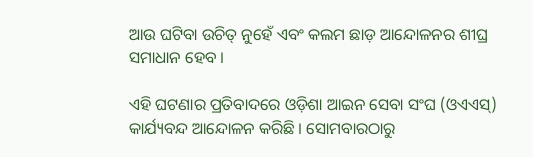ଆଉ ଘଟିବା ଉଚିତ୍ ନୁହେଁ ଏବଂ କଲମ ଛାଡ଼ ଆନ୍ଦୋଳନର ଶୀଘ୍ର ସମାଧାନ ହେବ ।

ଏହି ଘଟଣାର ପ୍ରତିବାଦରେ ଓଡ଼ିଶା ଆଇନ ସେବା ସଂଘ (ଓଏଏସ୍‌) କାର୍ଯ୍ୟବନ୍ଦ ଆନ୍ଦୋଳନ କରିଛି । ସୋମବାରଠାରୁ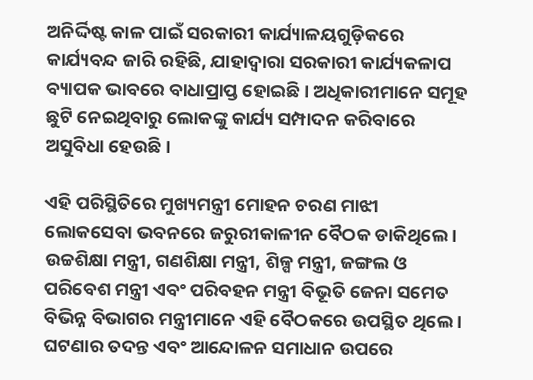ଅନିର୍ଦ୍ଦିଷ୍ଟ କାଳ ପାଇଁ ସରକାରୀ କାର୍ଯ୍ୟାଳୟଗୁଡ଼ିକରେ କାର୍ଯ୍ୟବନ୍ଦ ଜାରି ରହିଛି, ଯାହାଦ୍ୱାରା ସରକାରୀ କାର୍ଯ୍ୟକଳାପ ବ୍ୟାପକ ଭାବରେ ବାଧାପ୍ରାପ୍ତ ହୋଇଛି । ଅଧିକାରୀମାନେ ସମୂହ ଛୁଟି ନେଇଥିବାରୁ ଲୋକଙ୍କୁ କାର୍ଯ୍ୟ ସମ୍ପାଦନ କରିବାରେ ଅସୁବିଧା ହେଉଛି ।

ଏହି ପରିସ୍ଥିତିରେ ମୁଖ୍ୟମନ୍ତ୍ରୀ ମୋହନ ଚରଣ ମାଝୀ ଲୋକସେବା ଭବନରେ ଜରୁରୀକାଳୀନ ବୈଠକ ଡାକିଥିଲେ । ଉଚ୍ଚଶିକ୍ଷା ମନ୍ତ୍ରୀ, ଗଣଶିକ୍ଷା ମନ୍ତ୍ରୀ, ଶିଳ୍ପ ମନ୍ତ୍ରୀ, ଜଙ୍ଗଲ ଓ ପରିବେଶ ମନ୍ତ୍ରୀ ଏବଂ ପରିବହନ ମନ୍ତ୍ରୀ ବିଭୂତି ଜେନା ସମେତ ବିଭିନ୍ନ ବିଭାଗର ମନ୍ତ୍ରୀମାନେ ଏହି ବୈଠକରେ ଉପସ୍ଥିତ ଥିଲେ । ଘଟଣାର ତଦନ୍ତ ଏବଂ ଆନ୍ଦୋଳନ ସମାଧାନ ଉପରେ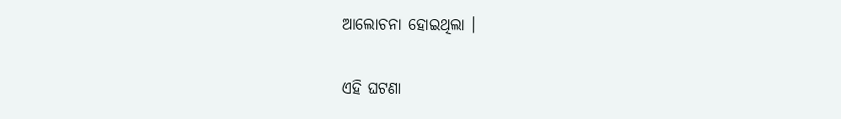ଆଲୋଚନା ହୋଇଥିଲା ।

ଏହି ଘଟଣା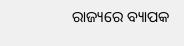ରାଜ୍ୟରେ ବ୍ୟାପକ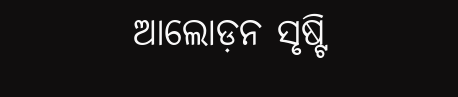ଆଲୋଡ଼ନ ସୃଷ୍ଟି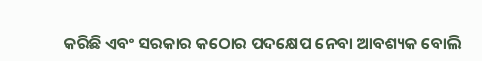କରିଛି ଏବଂ ସରକାର କଠୋର ପଦକ୍ଷେପ ନେବା ଆବଶ୍ୟକ ବୋଲି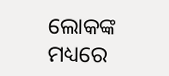ଲୋକଙ୍କ ମଧ୍ୟରେ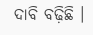ଦାବି ବଢ଼ିଛି ।